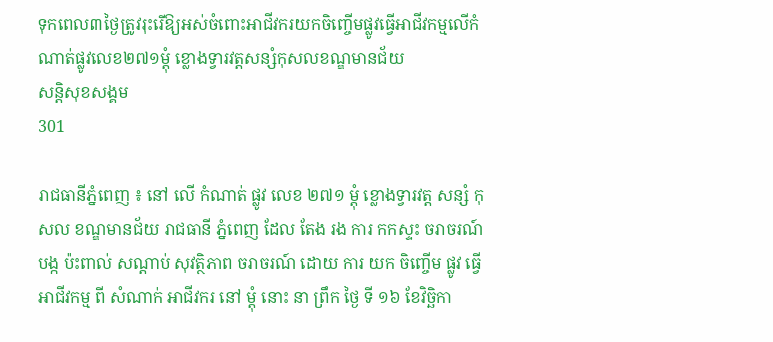ទុកពេល៣ថ្ងៃត្រូវរុះរើឱ្យអស់ចំពោះអាជីវករយកចិញ្ចើមផ្លូវធ្វើអាជីវកម្មលើកំណាត់ផ្លូវលេខ២៧១ម្តុំ ខ្លោងទ្វារវត្តសន្សំកុសលខណ្ឌមានជ័យ
សន្តិសុខសង្គម
301

រាជធានីភ្នំពេញ ៖ នៅ លើ កំណាត់ ផ្លូវ លេខ ២៧១ ម្តុំ ខ្លោងទ្វារវត្ត សន្សំ កុសល ខណ្ឌមានជ័យ រាជធានី ភ្នំពេញ ដែល តែង រង ការ កកស្ទះ ចរាចរណ៍ បង្ក ប៉ះពាល់ សណ្តាប់ សុវត្ថិភាព ចរាចរណ៍ ដោយ ការ យក ចិញ្ចើម ផ្លូវ ធ្វើ អាជីវកម្ម ពី សំណាក់ អាជីវករ នៅ ម្តុំ នោះ នា ព្រឹក ថ្ងៃ ទី ១៦ ខែវិច្ឆិកា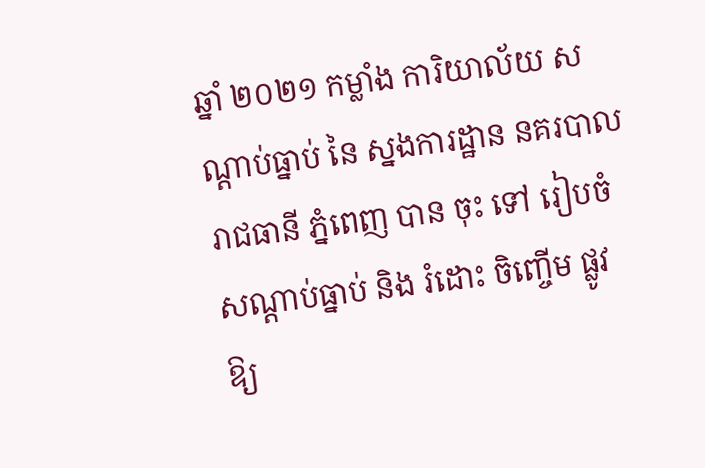ឆ្នាំ ២០២១ កម្លាំង ការិយាល័យ សណ្តាប់ធ្នាប់ នៃ ស្នងការដ្ឋាន នគរបាល រាជធានី ភ្នំពេញ បាន ចុះ ទៅ រៀបចំ សណ្តាប់ធ្នាប់ និង រំដោះ ចិញ្ចើម ផ្លូវ ឱ្យ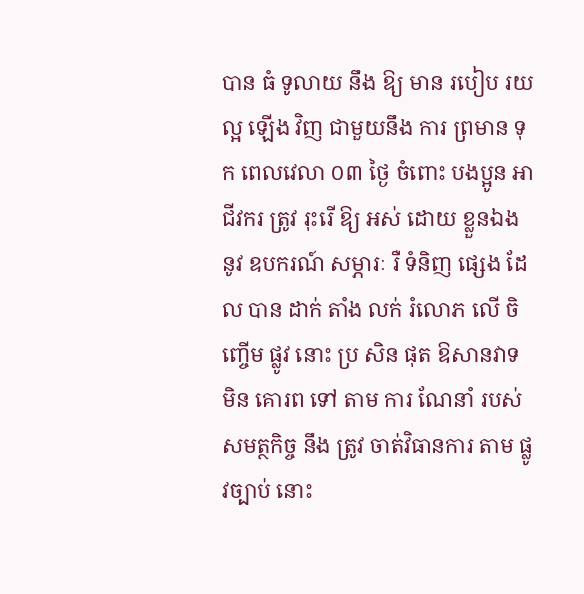បាន ធំ ទូលាយ នឹង ឱ្យ មាន របៀប រយ ល្អ ឡើង វិញ ជាមួយនឹង ការ ព្រមាន ទុក ពេលវេលា ០៣ ថ្ងៃ ចំពោះ បងប្អូន អាជីវករ ត្រូវ រុះរើ ឱ្យ អស់ ដោយ ខ្លួនឯង នូវ ឧបករណ៍ សម្ភារៈ រឺ ទំនិញ ផ្សេង ដែល បាន ដាក់ តាំង លក់ រំលោភ លើ ចិញ្ចើម ផ្លូវ នោះ ប្រ សិន ផុត ឱសានវាទ មិន គោរព ទៅ តាម ការ ណែនាំ របស់ សមត្ថកិច្ច នឹង ត្រូវ ចាត់វិធានការ តាម ផ្លូវច្បាប់ នោះ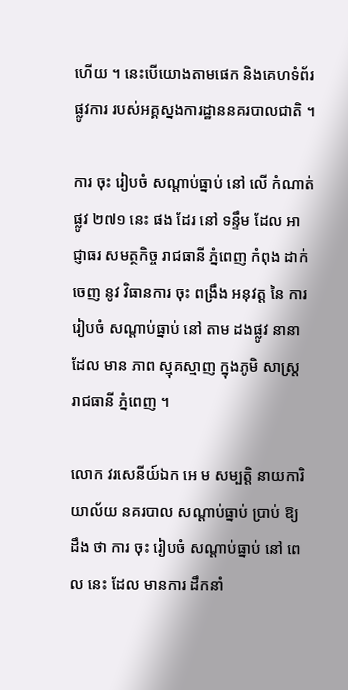ហើយ ។ នេះបើយោងតាមផេក និងគេហទំព័រផ្លូវការ របស់អគ្គស្នងការដ្ឋាននគរបាលជាតិ ។

ការ ចុះ រៀបចំ សណ្តាប់ធ្នាប់ នៅ លើ កំណាត់ ផ្លូវ ២៧១ នេះ ផង ដែរ នៅ ទន្ទឹម ដែល អាជ្ញាធរ សមត្ថកិច្ច រាជធានី ភ្នំពេញ កំពុង ដាក់ ចេញ នូវ វិធានការ ចុះ ពង្រឹង អនុវត្ត នៃ ការ រៀបចំ សណ្តាប់ធ្នាប់ នៅ តាម ដងផ្លូវ នានា ដែល មាន ភាព ស្មុគស្មាញ ក្នុងភូមិ សាស្ត្រ រាជធានី ភ្នំពេញ ។

លោក វរសេនីយ៍ឯក អេ ម សម្បត្តិ នាយការិយាល័យ នគរបាល សណ្តាប់ធ្នាប់ ប្រាប់ ឱ្យ ដឹង ថា ការ ចុះ រៀបចំ សណ្តាប់ធ្នាប់ នៅ ពេល នេះ ដែល មានការ ដឹកនាំ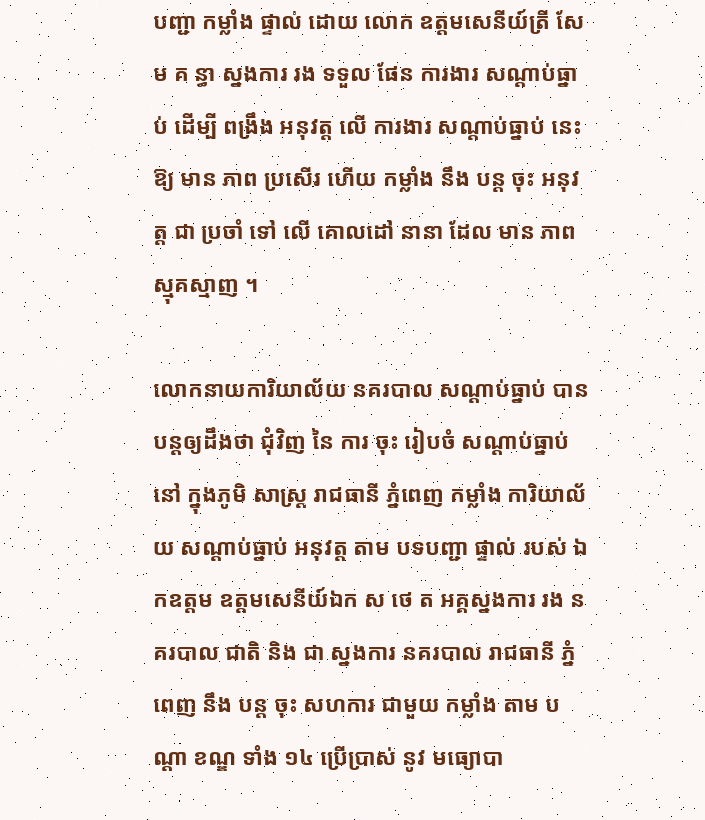បញ្ជា កម្លាំង ផ្ទាល់ ដោយ លោក ឧត្តមសេនីយ៍ត្រី សែ ម គ ន្ធា ស្នងការ រង ទទួល ផែន ការងារ សណ្តាប់ធ្នាប់ ដើម្បី ពង្រឹង អនុវត្ត លើ ការងារ សណ្តាប់ធ្នាប់ នេះ ឱ្យ មាន ភាព ប្រសើរ ហើយ កម្លាំង នឹង បន្ត ចុះ អនុវត្ត ជា ប្រចាំ ទៅ លើ គោលដៅ នានា ដែល មាន ភាព ស្មុគស្មាញ ។

លោកនាយការិយាល័យ នគរបាល សណ្តាប់ធ្នាប់ បានបន្តឲ្យដឹងថា ជុំវិញ នៃ ការ ចុះ រៀបចំ សណ្តាប់ធ្នាប់ នៅ ក្នុងភូមិ សាស្ត្រ រាជធានី ភ្នំពេញ កម្លាំង ការិយាល័យ សណ្តាប់ធ្នាប់ អនុវត្ត តាម បទបញ្ជា ផ្ទាល់ របស់ ឯកឧត្តម ឧត្តមសេនីយ៍ឯក ស ថេ ត អគ្គស្នងការ រង នគរបាល ជាតិ និង ជា ស្នងការ នគរបាល រាជធានី ភ្នំពេញ នឹង បន្ត ចុះ សហការ ជាមួយ កម្លាំង តាម បណ្តា ខណ្ឌ ទាំង ១៤ ប្រើប្រាស់ នូវ មធ្យោបា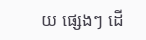យ ផ្សេងៗ ដើ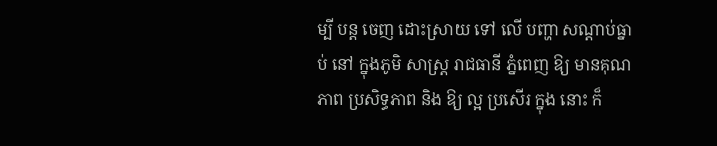ម្បី បន្ត ចេញ ដោះស្រាយ ទៅ លើ បញ្ហា សណ្តាប់ធ្នាប់ នៅ ក្នុងភូមិ សាស្ត្រ រាជធានី ភ្នំពេញ ឱ្យ មានគុណ ភាព ប្រសិទ្ធភាព និង ឱ្យ ល្អ ប្រសើរ ក្នុង នោះ ក៏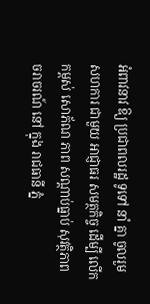អំពាវនាវ ឱ្យ ប្រជាពលរដ្ឋ ទូទៅ នាំ គ្នា ចូលរួម សហការ ជាមួយ អាជ្ញាធរ សមត្ថកិច្ច ដើម្បី លើកកម្ពស់ សោភ័ណ ភាព សណ្តាប់ធ្នាប់ សុវត្ថិភាព ចរាចរណ៍ នៅ ក្នុង រាជធានី ភ្នំ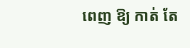ពេញ ឱ្យ កាត់ តែ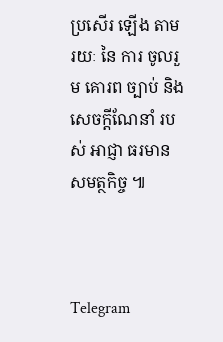ប្រសើរ ឡើង តាម រយៈ នៃ ការ ចូលរួម គោរព ច្បាប់ និង សេចក្តីណែនាំ របស់ អាជ្ញា ធរមាន សមត្ថកិច្ច ៕



Telegram